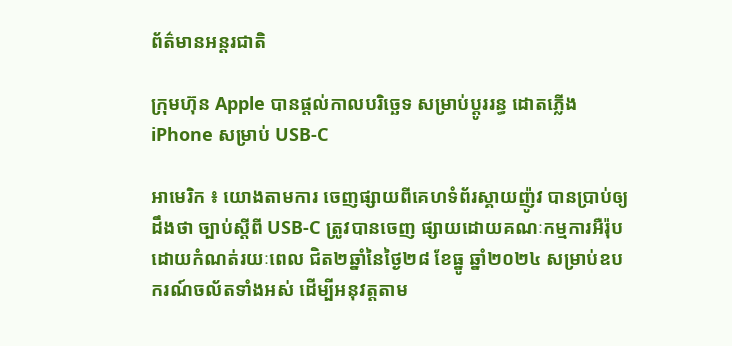ព័ត៌មានអន្តរជាតិ

ក្រុមហ៊ុន Apple បានផ្តល់កាលបរិច្ឆេទ សម្រាប់ប្តូររន្ធ ដោតភ្លើង iPhone សម្រាប់ USB-C

អាមេរិក ៖ យោងតាមការ ចេញផ្សាយពីគេហទំព័រស្គាយញ៉ូវ បានប្រាប់ឲ្យដឹងថា ច្បាប់ស្តីពី USB-C ត្រូវបានចេញ ផ្សាយដោយគណៈកម្មការអឺរ៉ុប ដោយកំណត់រយៈពេល ជិត២ឆ្នាំនៃថ្ងៃ២៨ ខែធ្នូ ឆ្នាំ២០២៤ សម្រាប់ឧបករណ៍ចល័តទាំងអស់ ដើម្បីអនុវត្តតាម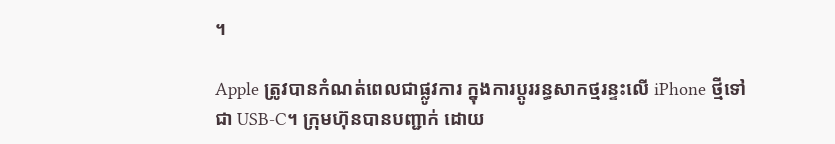។

Apple ត្រូវបានកំណត់ពេលជាផ្លូវការ ក្នុងការប្តូររន្ធសាកថ្មរន្ទះលើ iPhone ថ្មីទៅជា USB-C។ ក្រុមហ៊ុនបានបញ្ជាក់ ដោយ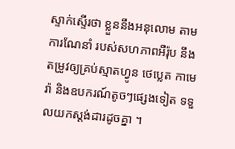ស្ទាក់ស្ទើរថា ខ្លួននឹងអនុលោម តាមការណែនាំ របស់សហភាពអឺរ៉ុប នឹងតម្រូវឲ្យគ្រប់ស្មាតហ្វូន ថេប្លេត កាមេរ៉ា និងឧបករណ៍តូចៗផ្សេងទៀត ទទួលយកស្តង់ដារដូចគ្នា ។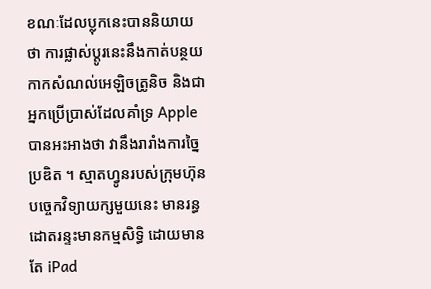ខណៈដែលប្លុកនេះបាននិយាយថា ការផ្លាស់ប្តូរនេះនឹងកាត់បន្ថយ កាកសំណល់អេឡិចត្រូនិច និងជាអ្នកប្រើប្រាស់ដែលគាំទ្រ Apple បានអះអាងថា វានឹងរារាំងការច្នៃប្រឌិត ។ ស្មាតហ្វូនរបស់ក្រុមហ៊ុនបច្ចេកវិទ្យាយក្សមួយនេះ មានរន្ធដោតរន្ទះមានកម្មសិទ្ធិ ដោយមានតែ iPad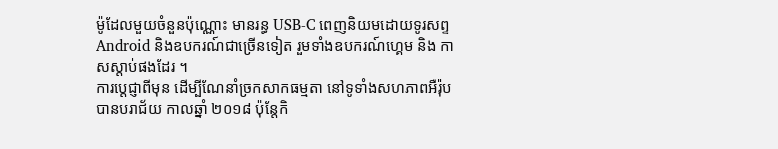ម៉ូដែលមួយចំនួនប៉ុណ្ណោះ មានរន្ធ USB-C ពេញនិយមដោយទូរសព្ទ Android និងឧបករណ៍ជាច្រើនទៀត រួមទាំងឧបករណ៍ហ្គេម និង កាសស្តាប់ផងដែរ ។
ការប្តេជ្ញាពីមុន ដើម្បីណែនាំច្រកសាកធម្មតា នៅទូទាំងសហភាពអឺរ៉ុប បានបរាជ័យ កាលឆ្នាំ ២០១៨ ប៉ុន្តែកិ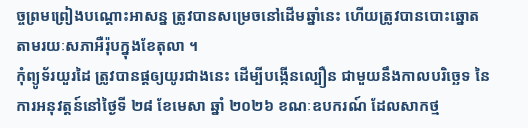ច្ចព្រមព្រៀងបណ្តោះអាសន្ន ត្រូវបានសម្រេចនៅដើមឆ្នាំនេះ ហើយត្រូវបានបោះឆ្នោត តាមរយៈសភាអឺរ៉ុបក្នុងខែតុលា ។
កុំព្យូទ័រយួរដៃ ត្រូវបានផ្តឲ្យយូរជាងនេះ ដើម្បីបង្កើនល្បឿន ជាមួយនឹងកាលបរិច្ឆេទ នៃការអនុវត្តន៍នៅថ្ងៃទី ២៨ ខែមេសា ឆ្នាំ ២០២៦ ខណៈឧបករណ៍ ដែលសាកថ្ម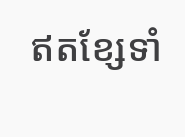ឥតខ្សែទាំ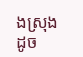ងស្រុង ដូច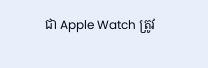ជា Apple Watch ត្រូវ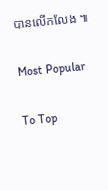បានលើកលែង ៕

Most Popular

To Top